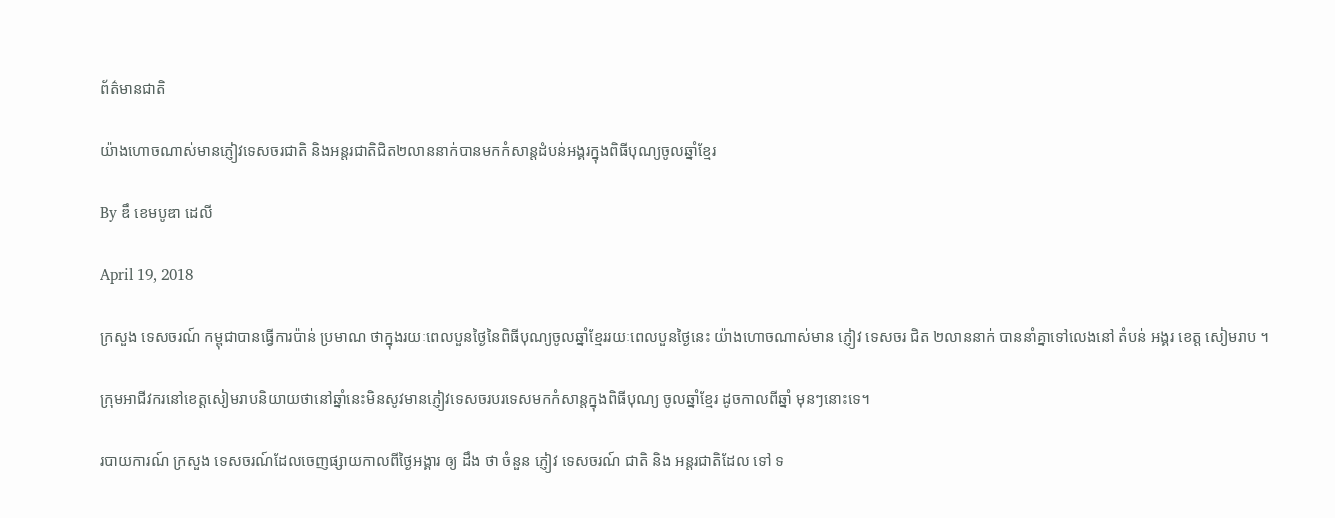ព័ត៌មានជាតិ

យ៉ាងហោចណាស់មានភ្ញៀវទេសចរជាតិ និងអន្តរជាតិជិត២លាននាក់បានមកកំសាន្តដំបន់អង្គរក្នុងពិធីបុណ្យចូលឆ្នាំខ្មែរ

By ឌឹ ខេមបូឌា ដេលី

April 19, 2018

ក្រសួង ទេសចរណ៍ កម្ពុជាបានធ្វើការប៉ាន់ ប្រមាណ ថាក្នុងរយៈពេលបួនថ្ងៃនៃពិធីបុណ្យចូលឆ្នាំខ្មែររយៈពេលបួនថ្ងៃនេះ យ៉ាងហោចណាស់មាន ភ្ញៀវ ទេសចរ ជិត ២លាននាក់ បាននាំគ្នាទៅលេងនៅ តំបន់ អង្គរ ខេត្ត សៀមរាប ។

ក្រុមអាជីវករនៅខេត្តសៀមរាបនិយាយថានៅឆ្នាំនេះមិនសូវមានភ្ញៀវទេសចរបរទេសមកកំសាន្តក្នុងពិធីបុណ្យ ចូលឆ្នាំខ្មែរ ដូចកាលពីឆ្នាំ មុនៗនោះទេ។

របាយការណ៍ ក្រសួង ទេសចរណ៍ដែលចេញផ្សាយកាលពីថ្ងៃអង្គារ ឲ្យ ដឹង ថា ចំនួន ភ្ញៀវ ទេសចរណ៍ ជាតិ និង អន្តរជាតិដែល ទៅ ទ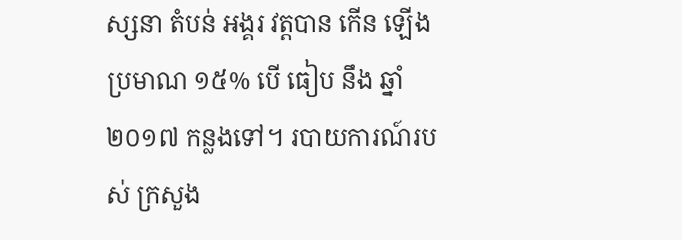ស្សនា តំបន់ អង្គរ វត្តបាន កើន ឡើង ប្រមាណ ១៥% បើ ធៀប នឹង ឆ្នាំ ២០១៧ កន្លងទៅ។ របាយការណ៍របស់ ក្រសួង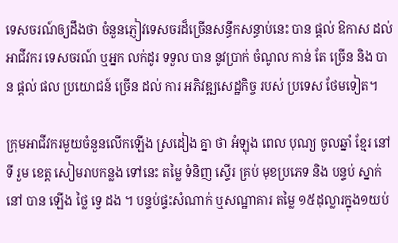ទេសចរណ៍ឲ្យដឹងថា ចំនួនភ្ញៀវទេសចរដ៏ច្រើនសន្ធឹកសន្ធាប់នេះ បាន ផ្ដល់ ឱកាស ដល់អាជីវករ ទេសចរណ៍ ឬអ្នក លក់ដូរ ទទួល បាន នូវប្រាក់ ចំណូល កាន់ តែ ច្រើន និង បាន ផ្ដល់ ផល ប្រយោជន៍ ច្រើន ដល់ ការ អភិវឌ្ឍសេដ្ឋកិច្ច របស់ ប្រទេស ថែមទៀត។

ក្រុមអាជីវករមួយចំនួនលើកឡើង ស្រដៀង គ្នា ថា អំឡុង ពេល បុណ្យ ចូលឆ្នាំ ខ្មែរ នៅ ទី រួម ខេត្ត សៀមរាបកន្លង ទៅនេះ តម្លៃ ទំនិញ ស្ទើរ គ្រប់ មុខប្រភេទ និង បន្ទប់ ស្នាក់ នៅ បាន ឡើង ថ្លៃ ទ្វេ ដង ។ បន្ទប់ផ្ទះសំណាក់ ឬសណ្ឋាគារ តម្លៃ ១៥ដុល្លារក្នុង១យប់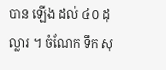បាន ឡើង ដល់ ៤០ ដុល្លារ ។ ចំណែក ទឹក សុ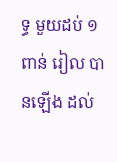ទ្ធ មួយដប់ ១ពាន់ រៀល បានឡើង ដល់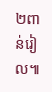២ពាន់រៀល៕